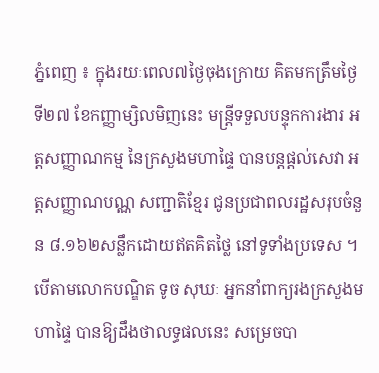ភ្នំពេញ ៖ ក្នុងរយៈពេល៧ថ្ងៃចុងក្រោយ គិតមកត្រឹមថ្ងៃទី២៧ ខែកញ្ញាម្សិលមិញនេះ មន្ត្រីទទួលបន្ទុកការងារ អត្តសញ្ញាណកម្ម នៃក្រសួងមហាផ្ទៃ បានបន្តផ្តល់សេវា អត្តសញ្ញាណបណ្ណ សញ្ជាតិខ្មែរ ជូនប្រជាពលរដ្ឋសរុបចំនួន ៨.១៦២សន្លឹកដោយឥតគិតថ្លៃ នៅទូទាំងប្រទេស ។បើតាមលោកបណ្ឌិត ទូច សុឃៈ អ្នកនាំពាក្យរងក្រសួងមហាផ្ទៃ បានឱ្យដឹងថាលទ្ធផលនេះ សម្រេចបា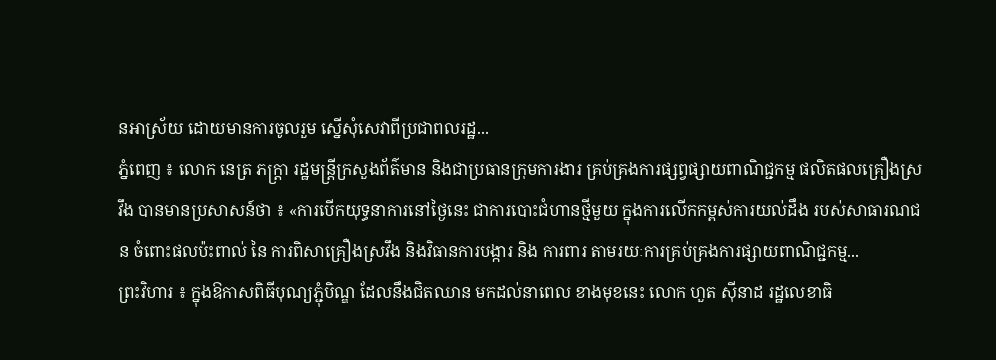នអាស្រ័យ ដោយមានការចូលរួម ស្នើសុំសេវាពីប្រជាពលរដ្ឋ...
ភ្នំពេញ ៖ លោក នេត្រ ភក្រ្តា រដ្ឋមន្រ្តីក្រសួងព័ត៌មាន និងជាប្រធានក្រុមការងារ គ្រប់គ្រងការផ្សព្វផ្សាយពាណិជ្ជកម្ម ផលិតផលគ្រឿងស្រវឹង បានមានប្រសាសន៍ថា ៖ «ការបើកយុទ្ធនាការនៅថ្ងៃនេះ ជាការបោះជំហានថ្មីមួយ ក្នុងការលើកកម្ពស់ការយល់ដឹង របស់សាធារណជន ចំពោះផលប៉ះពាល់ នៃ ការពិសាគ្រឿងស្រវឹង និងវិធានការបង្ការ និង ការពារ តាមរយៈការគ្រប់គ្រងការផ្សាយពាណិជ្ជកម្ម...
ព្រះវិហារ ៖ ក្នុងឱកាសពិធីបុណ្យភ្ជុំបិណ្ឌ ដែលនឹងជិតឈាន មកដល់នាពេល ខាងមុខនេះ លោក ហួត សុីនាដ រដ្ឋលេខាធិ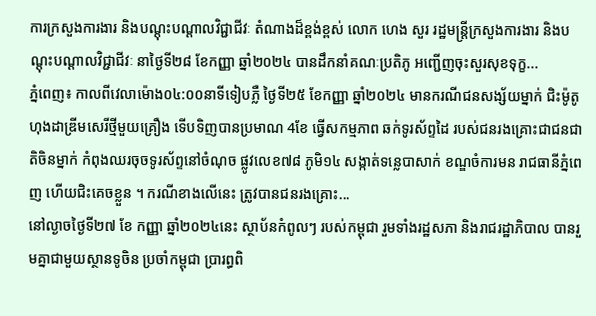ការក្រសួងការងារ និងបណ្តុះបណ្តាលវិជ្ជាជីវៈ តំណាងដ៏ខ្ពង់ខ្ពស់ លោក ហេង សួរ រដ្ឋមន្រ្តីក្រសួងការងារ និងបណ្តុះបណ្តាលវិជ្ជាជីវៈ នាថ្ងៃទី២៨ ខែកញ្ញា ឆ្នាំ២០២៤ បានដឹកនាំគណៈប្រតិភូ អញ្ជើញចុះសួរសុខទុក្ខ...
ភ្នំពេញ៖ កាលពីវេលាម៉ោង០៤:០០នាទីទៀបភ្លឺ ថ្ងៃទី២៥ ខែកញ្ញា ឆ្នាំ២០២៤ មានករណីជនសង្ស័យម្នាក់ ជិះម៉ូតូហុងដាឌ្រីមសេរីថ្មីមួយគ្រឿង ទើបទិញបានប្រមាណ 4ខែ ធ្វើសកម្មភាព ឆក់ទូរស័ព្ទដៃ របស់ជនរងគ្រោះជាជនជាតិចិនម្នាក់ កំពុងឈរចុចទូរស័ព្ទនៅចំណុច ផ្លូវលេខ៧៨ ភូមិ១៤ សង្កាត់ទន្លេបាសាក់ ខណ្ឌចំការមន រាជធានីភ្នំពេញ ហើយជិះគេចខ្លួន ។ ករណីខាងលេីនេះ ត្រូវបានជនរងគ្រោះ...
នៅល្ងាចថ្ងៃទី២៧ ខែ កញ្ញា ឆ្នាំ២០២៤នេះ ស្ថាប័នកំពូលៗ របស់កម្ពុជា រួមទាំងរដ្ឋសភា និងរាជរដ្ឋាភិបាល បានរួមគ្នាជាមួយស្ថានទូចិន ប្រចាំកម្ពុជា ប្រារព្ធពិ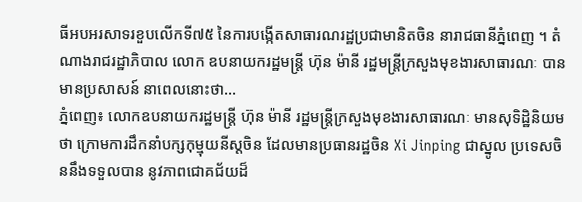ធីអបអរសាទរខួបលើកទី៧៥ នៃការបង្កើតសាធារណរដ្ឋប្រជាមានិតចិន នារាជធានីភ្នំពេញ ។ តំណាងរាជរដ្ឋាភិបាល លោក ឧបនាយករដ្ឋមន្ត្រី ហ៊ុន ម៉ានី រដ្ឋមន្ត្រីក្រសួងមុខងារសាធារណៈ បានមានប្រសាសន៍ នាពេលនោះថា...
ភ្នំពេញ៖ លោកឧបនាយករដ្ឋមន្ត្រី ហ៊ុន ម៉ានី រដ្ឋមន្ត្រីក្រសួងមុខងារសាធារណៈ មានសុទិដ្ឋិនិយមថា ក្រោមការដឹកនាំបក្សកុម្មុយនីស្តចិន ដែលមានប្រធានរដ្ឋចិន Xi Jinping ជាស្នូល ប្រទេសចិននឹងទទួលបាន នូវភាពជោគជ័យដ៏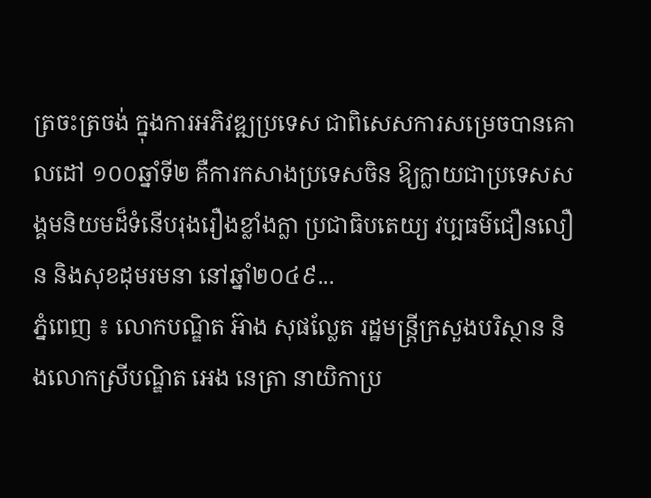ត្រចះត្រចង់ ក្នុងការអភិវឌ្ឍប្រទេស ជាពិសេសការសម្រេចបានគោលដៅ ១០០ឆ្នាំទី២ គឺការកសាងប្រទេសចិន ឱ្យក្លាយជាប្រទេសសង្គមនិយមដ៏ទំនើបរុងរឿងខ្លាំងក្លា ប្រជាធិបតេយ្យ វប្បធម៌ជឿនលឿន និងសុខដុមរមនា នៅឆ្នាំ២០៤៩...
ភ្នំពេញ ៖ លោកបណ្ឌិត អ៊ាង សុផល្លែត រដ្ឋមន្ដ្រីក្រសួងបរិស្ថាន និងលោកស្រីបណ្ឌិត អេង នេត្រា នាយិកាប្រ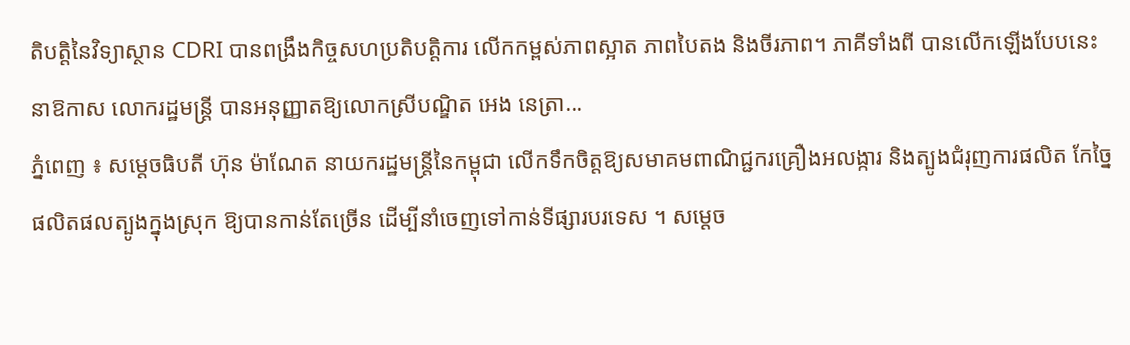តិបត្តិនៃវិទ្យាស្ថាន CDRI បានពង្រឹងកិច្ចសហប្រតិបត្តិការ លើកកម្ពស់ភាពស្អាត ភាពបៃតង និងចីរភាព។ ភាគីទាំងពី បានលើកឡើងបែបនេះ នាឱកាស លោករដ្ឋមន្រ្តី បានអនុញ្ញាតឱ្យលោកស្រីបណ្ឌិត អេង នេត្រា...
ភ្នំពេញ ៖ សម្តេចធិបតី ហ៊ុន ម៉ាណែត នាយករដ្ឋមន្ត្រីនៃកម្ពុជា លើកទឹកចិត្តឱ្យសមាគមពាណិជ្ជករគ្រឿងអលង្ការ និងត្បូងជំរុញការផលិត កែច្នៃផលិតផលត្បូងក្នុងស្រុក ឱ្យបានកាន់តែច្រើន ដើម្បីនាំចេញទៅកាន់ទីផ្សារបរទេស ។ សម្តេច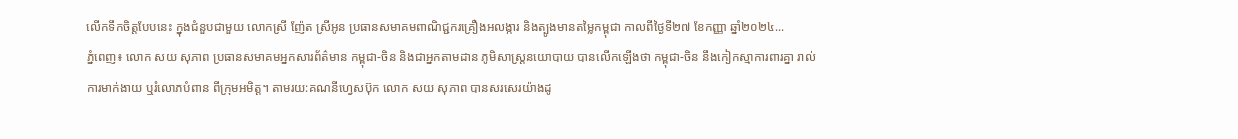លេីកទឹកចិត្តបែបនេះ ក្នុងជំនួបជាមួយ លោកស្រី ញ៉ែត ស្រីអូន ប្រធានសមាគមពាណិជ្ជករគ្រឿងអលង្ការ និងត្បូងមានតម្លៃកម្ពុជា កាលពីថ្ងៃទី២៧ ខែកញ្ញា ឆ្នាំ២០២៤...
ភ្នំពេញ៖ លោក សយ សុភាព ប្រធានសមាគមអ្នកសារព័ត៌មាន កម្ពុជា-ចិន និងជាអ្នកតាមដាន ភូមិសាស្រ្តនយោបាយ បានលើកឡើងថា កម្ពុជា-ចិន នឹងកៀកស្មាការពារគ្នា រាល់ការមាក់ងាយ ឬរំលោភបំពាន ពីក្រុមអមិត្ត។ តាមរយ:គណនីហ្វេសប៊ុក លោក សយ សុភាព បានសរសេរយ៉ាងដូ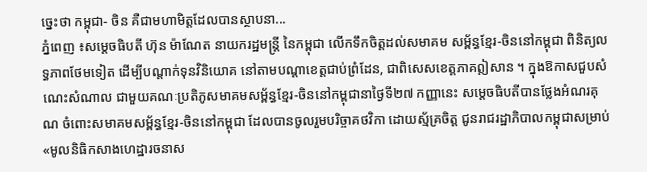ច្នេះថា កម្ពុជា- ចិន គឺជាមហាមិត្តដែលបានស្ថាបនា...
ភ្នំពេញ ៖សម្ដេចធិបតី ហ៊ុន ម៉ាណែត នាយករដ្ឋមន្ត្រី នៃកម្ពុជា លើកទឹកចិត្តដល់សមាគម សម្ព័ន្ធខ្មែរ-ចិននៅកម្ពុជា ពិនិត្យលទ្ធភាពថែមទៀត ដើម្បីបណ្ដាក់ទុនវិនិយោគ នៅតាមបណ្ដាខេត្តជាប់ព្រំដែន, ជាពិសេសខេត្តភាគឦសាន ។ ក្នុងឱកាសជួបសំណេះសំណាល ជាមួយគណៈប្រតិភូសមាគមសម្ព័ន្ធខ្មែរ-ចិននៅកម្ពុជានាថ្ងៃទី២៧ កញ្ញានេះ សម្ដេចធិបតីបានថ្លែងអំណរគុណ ចំពោះសមាគមសម្ព័ន្ធខ្មែរ-ចិននៅកម្ពុជា ដែលបានចូលរួមបរិច្ចាគថវិកា ដោយស្ម័គ្រចិត្ត ជូនរាជរដ្ឋាភិបាលកម្ពុជាសម្រាប់ «មូលនិធិកសាងហេដ្ឋារចនាស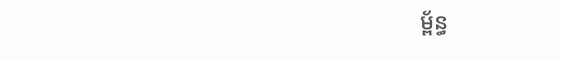ម្ព័ន្ធ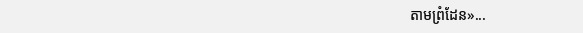តាមព្រំដែន»...